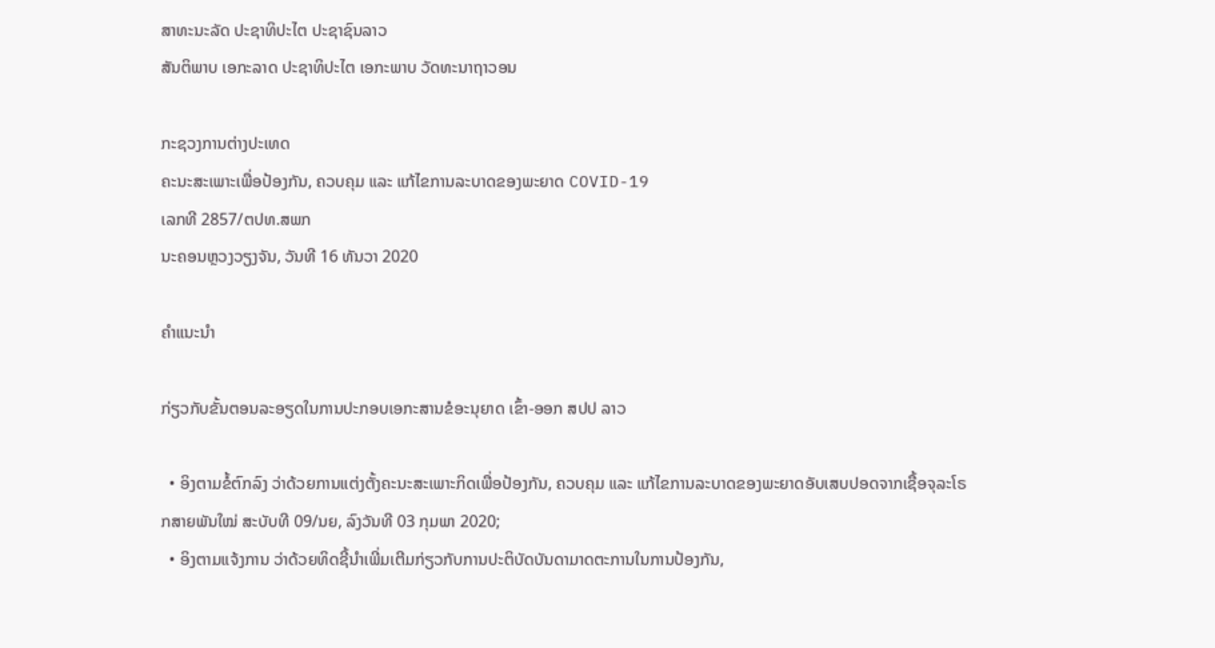ສາທະນະລັດ ປະຊາທິປະໄຕ ປະຊາຊົນລາວ
ສັນຕິພາບ ເອກະລາດ ປະຊາທິປະໄຕ ເອກະພາບ ວັດທະນາຖາວອນ

ກະຊວງການຕ່າງປະເທດ
ຄະນະສະເພາະເພື່ອປ້ອງກັນ, ຄວບຄຸມ ແລະ ແກ້ໄຂການລະບາດຂອງພະຍາດ COVID-19
ເລກທີ 2857/ຕປທ.ສພກ
ນະຄອນຫຼວງວຽງຈັນ, ວັນທີ 16 ທັນວາ 2020

ຄຳແນະນຳ

ກ່ຽວກັບຂັ້ນຕອນລະອຽດໃນການປະກອບເອກະສານຂໍອະນຸຍາດ ເຂົ້າ-ອອກ ສປປ ລາວ

  • ອິງຕາມຂໍ້ຕົກລົງ ວ່າດ້ວຍການແຕ່ງຕັ້ງຄະນະສະເພາະກິດເພື່ອປ້ອງກັນ, ຄວບຄຸມ ແລະ ແກ້ໄຂການລະບາດຂອງພະຍາດອັບເສບປອດຈາກເຊື້ອຈຸລະໂຣກສາຍພັນໃໝ່ ສະບັບທີ 09/ນຍ, ລົງວັນທີ 03 ກຸມພາ 2020;
  • ອິງຕາມແຈ້ງການ ວ່າດ້ວຍທິດຊີ້ນຳເພີ່ມເຕີມກ່ຽວກັບການປະຕິບັດບັນດາມາດຕະການໃນການປ້ອງກັນ,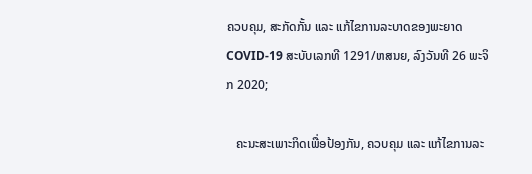ຄວບຄຸມ, ສະກັດກັ້ນ ແລະ ແກ້ໄຂການລະບາດຂອງພະຍາດ COVID-19 ສະບັບເລກທີ 1291/ຫສນຍ, ລົງວັນທີ 26 ພະຈິກ 2020;

   ຄະນະສະເພາະກິດເພື່ອປ້ອງກັນ, ຄວບຄຸມ ແລະ ແກ້ໄຂການລະ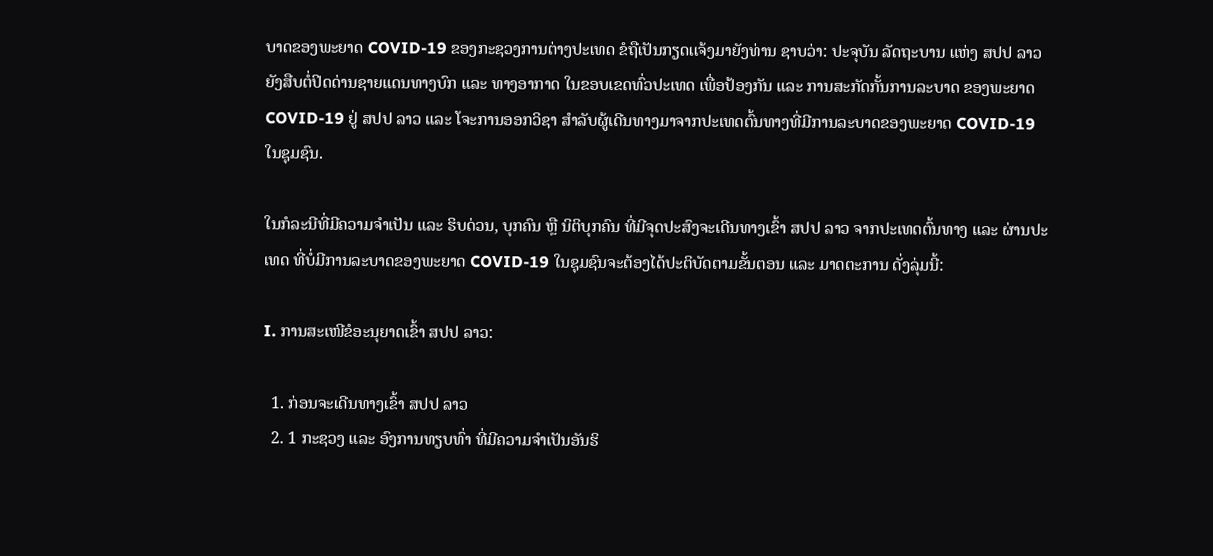ບາດຂອງພະຍາດ COVID-19 ຂອງກະຊວງການຕ່າງປະເທດ ຂໍຖືເປັນກຽດເເຈ້ງມາຍັງທ່ານ ຊາບວ່າ: ປະຈຸບັນ ລັດຖະບານ ແຫ່ງ ສປປ ລາວ  ຍັງສືບຕໍ່ປິດດ່ານຊາຍແດນທາງບົກ ແລະ ທາງອາກາດ ໃນຂອບເຂດທົ່ວປະເທດ ເພື່ອປ້ອງກັນ ແລະ ການສະກັດກັ້ນການລະບາດ ຂອງພະຍາດ COVID-19 ຢູ່ ສປປ ລາວ ແລະ ໂຈະການອອກວິຊາ ສຳລັບຜູ້ເດີນທາງມາຈາກປະເທດຕົ້ນທາງທີ່ມີການລະບາດຂອງພະຍາດ COVID-19 ໃນຊຸມຊົນ.

ໃນກໍລະນີທີ່ມີຄວາມຈຳເປັນ ແລະ ຮິບດ່ວນ, ບຸກຄົນ ຫຼື ນິຕິບຸກຄົນ ທີ່ມີຈຸດປະສົງຈະເດີນທາງເຂົ້າ ສປປ ລາວ ຈາກປະເທດຕົ້ນທາງ ແລະ ຜ່ານປະເທດ ທີ່ບໍ່ມີການລະບາດຂອງພະຍາດ COVID-19 ໃນຊຸມຊົນຈະຕ້ອງໄດ້ປະຕິບັດຕາມຂັ້ນຕອນ ແລະ ມາດຕະການ ດັ່ງລຸ່ມນີ້:

I. ການສະເໜີຂໍອະນຸຍາດເຂົ້າ ສປປ ລາວ:

  1. ກ່ອນຈະເດີນທາງເຂົ້າ ສປປ ລາວ
  2. 1 ກະຊວງ ແລະ ອົງການທຽບທົ່າ ທີ່ມີຄວາມຈໍາເປັນອັນຮິ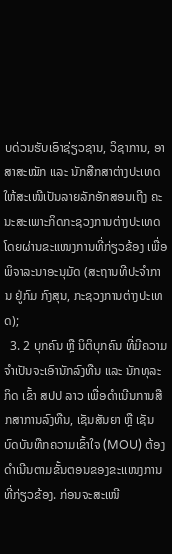ບດ່ວນຮັບເອົາຊ່ຽວຊານ, ວິຊາການ, ອາສາສະໝັກ ແລະ ນັກສືກສາຕ່າງປະເທດ ໃຫ້ສະເໜີເປັນລາຍລັກອັກສອນເຖີງ ຄະນະສະເພາະກິດກະຊວງການຕ່າງປະເທດ ໂດຍຜ່ານຂະແໜງການທີ່ກ່ຽວຂ້ອງ ເພື່ອພິຈາລະນາອະນຸມັດ (ສະຖານທີປະຈໍາການ ຢູ່ກົມ ກົງສຸນ, ກະຊວງການຕ່າງປະເທດ);
  3. 2 ບຸກຄົນ ຫຼື ນິຕິບຸກຄົນ ທີ່ມີຄວາມຈໍາເປັນຈະເອົານັກລົງທືນ ແລະ ນັກທຸລະກິດ ເຂົ້າ ສປປ ລາວ ເພື່ອດຳເນີນການສືກສາການລົງທືນ, ເຊັນສັນຍາ ຫຼື ເຊັນບົດບັນທືກຄວາມເຂົ້າໃຈ (MOU) ຕ້ອງດໍາເນີນຕາມຂັ້ນຕອນຂອງຂະເເໜງການທີ່ກ່ຽວຂ້ອງ. ກ່ອນຈະສະເໜີ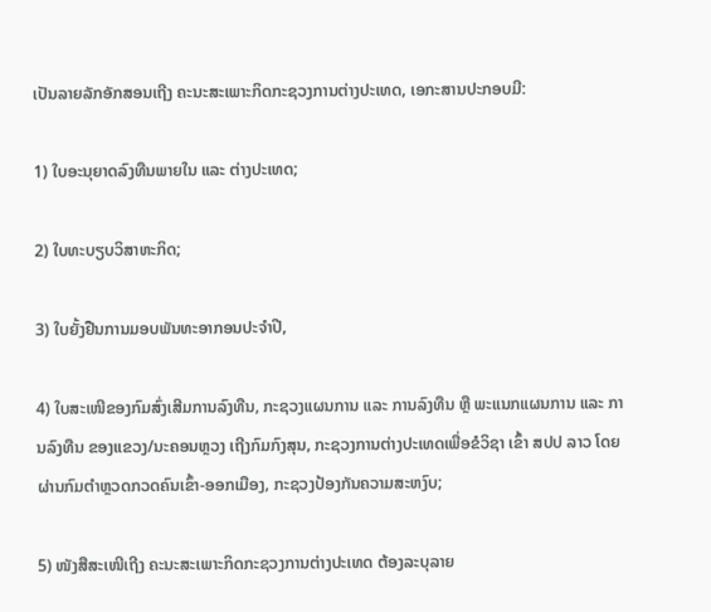ເປັນລາຍລັກອັກສອນເຖີງ ຄະນະສະເພາະກິດກະຊວງການຕ່າງປະເທດ, ເອກະສານປະກອບມີ:

1) ໃບອະນຸຍາດລົງທືນພາຍໃນ ແລະ ຕ່າງປະເທດ;

2) ໃບທະບຽບວິສາຫະກິດ;

3) ໃບຍັ້ງຢືນການມອບພັນທະອາກອນປະຈໍາປີ,

4) ໃບສະເໜີຂອງກົມສົ່ງເສີມການລົງທືນ, ກະຊວງແຜນການ ແລະ ການລົງທືນ ຫຼື ພະແນກແຜນການ ແລະ ການລົງທືນ ຂອງແຂວງ/ນະຄອນຫຼວງ ເຖີງກົມກົງສຸນ, ກະຊວງການຕ່າງປະເທດເພື່ອຂໍວິຊາ ເຂົ້າ ສປປ ລາວ ໂດຍຜ່ານກົມຕຳຫຼວດກວດຄົນເຂົ້າ-ອອກເມືອງ, ກະຊວງປ້ອງກັນຄວາມສະຫງົບ;

5) ໜັງສືສະເໜີເຖີງ ຄະນະສະເພາະກິດກະຊວງການຕ່າງປະເທດ ຕ້ອງລະບຸລາຍ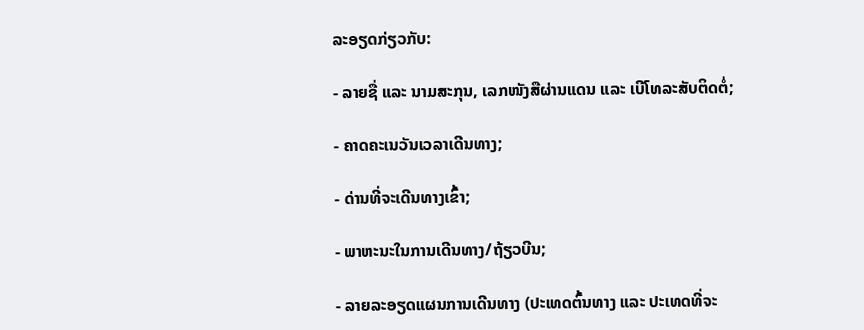ລະອຽດກ່ຽວກັບ:

- ລາຍຊື່ ແລະ ນາມສະກຸນ, ເລກໜັງສືຜ່ານແດນ ແລະ ເບີໂທລະສັບຕິດຕໍ່;

- ຄາດຄະເນວັນເວລາເດີນທາງ;

- ດ່ານທີ່ຈະເດີນທາງເຂົ້າ;

- ພາຫະນະໃນການເດີນທາງ/ຖ້ຽວບີນ;

- ລາຍລະອຽດແຜນການເດີນທາງ (ປະເທດຕົ້ນທາງ ແລະ ປະເທດທີ່ຈະ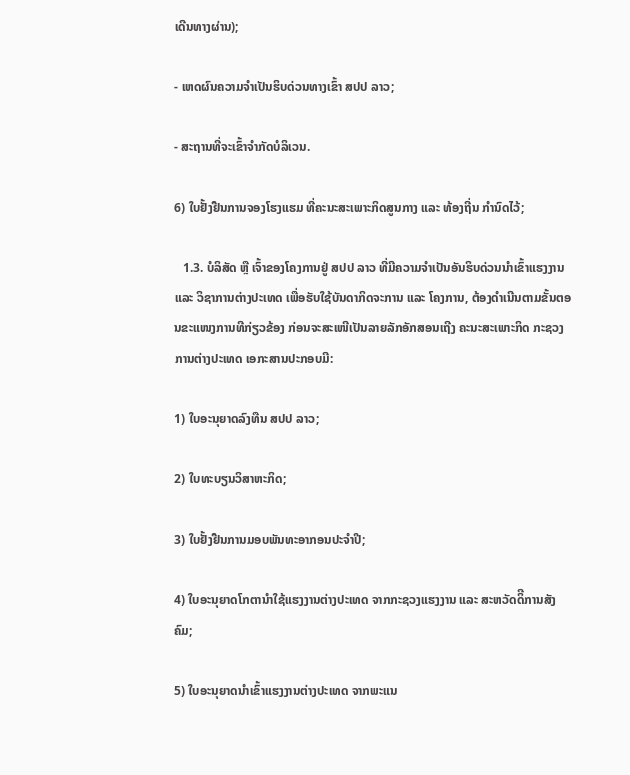ເດີນທາງຜ່ານ);

- ເຫດຜົນຄວາມຈໍາເປັນຮິບດ່ວນທາງເຂົ້າ ສປປ ລາວ;

- ສະຖານທີ່ຈະເຂົ້າຈຳກັດບໍລິເວນ.

6) ໃບຢັ້ງຢືນການຈອງໂຮງແຮມ ທີ່ຄະນະສະເພາະກິດສູນກາງ ແລະ ທ້ອງຖີ່ນ ກຳນົດໄວ້;

   1.3. ບໍລິສັດ ຫຼື ເຈົ້າຂອງໂຄງການຢູ່ ສປປ ລາວ ທີ່ມີຄວາມຈຳເປັນອັນຮິບດ່ວນນຳເຂົ້າແຮງງານ  ແລະ ວິຊາການຕ່າງປະເທດ ເພື່ອຮັບໃຊ້ບັນດາກິດຈະການ ແລະ ໂຄງການ, ຕ້ອງດຳເນີນຕາມຂັ້ນຕອນຂະແໜງການທີກ່ຽວຂ້ອງ ກ່ອນຈະສະເໜີເປັນລາຍລັກອັກສອນເຖີງ ຄະນະສະເພາະກິດ ກະຊວງການຕ່າງປະເທດ ເອກະສານປະກອບມີ:

1) ໃບອະນຸຍາດລົງທືນ ສປປ ລາວ;

2) ໃບທະບຽນວິສາຫະກິດ;

3) ໃບຢັ້ງຢືນການມອບພັນທະອາກອນປະຈໍາປີ;

4) ໃບອະນຸຍາດໂກຕານຳໃຊ້ແຮງງານຕ່າງປະເທດ ຈາກກະຊວງແຮງງານ ແລະ ສະຫວັດດິີການສັງຄົມ;

5) ໃບອະນຸຍາດນຳເຂົ້າແຮງງານຕ່າງປະເທດ ຈາກພະແນ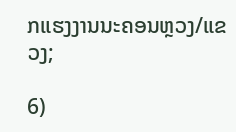ກແຮງງານນະຄອນຫຼວງ/ແຂວງ;

6)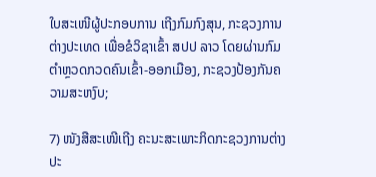ໃບສະເໜີຜູ້ປະກອບການ ເຖີງກົມກົງສຸນ, ກະຊວງການຕ່າງປະເທດ ເພື່ອຂໍວິຊາເຂົ້າ ສປປ ລາວ ໂດຍຜ່ານກົມຕຳຫຼວດກວດຄົນເຂົ້າ-ອອກເມືອງ, ກະຊວງປ້ອງກັນຄວາມສະຫງົບ;

7) ໜັງສືສະເໜີເຖີງ ຄະນະສະເພາະກິດກະຊວງການຕ່າງປະ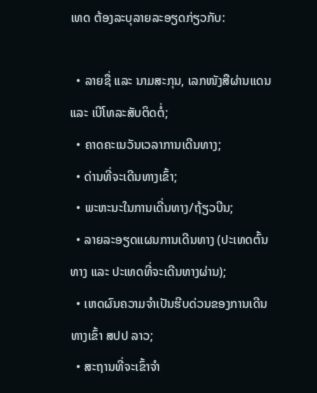ເທດ ຕ້ອງລະບຸລາຍລະອຽດກ່ຽວກັບ:

  • ລາຍຊື່ ແລະ ນາມສະກຸນ, ເລກໜັງສືຜ່ານແດນ ແລະ ເບີໂທລະສັບຕິດຕໍ່;
  • ຄາດຄະເນວັນເວລາການເດີນທາງ;
  • ດ່ານທີ່ຈະເດີນທາງເຂົ້າ;
  • ພະຫະນະໃນການເດີ່ນທາງ/ຖ້ຽວບີນ;
  • ລາຍລະອຽດແຜນການເດີນທາງ (ປະເທດຕົ້ນທາງ ແລະ ປະເທດທີ່ຈະເດີນທາງຜ່ານ);
  • ເຫດຜົນຄວາມຈຳເປັນຮີບດ່ວນຂອງການເດີນທາງເຂົ້າ ສປປ ລາວ;
  • ສະຖານທີ່ຈະເຂົ້າຈຳ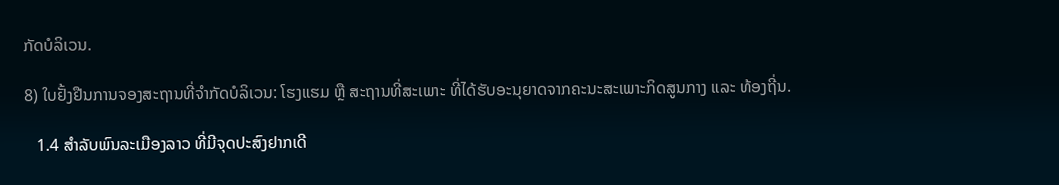ກັດບໍລິເວນ.

8) ໃບຢັ້ງຢືນການຈອງສະຖານທີ່ຈຳກັດບໍລິເວນ: ໂຮງແຮມ ຫຼື ສະຖານທີ່ສະເພາະ ທີ່ໄດ້ຮັບອະນຸຍາດຈາກຄະນະສະເພາະກິດສູນກາງ ແລະ ທ້ອງຖີ່ນ.

   1.4 ສຳລັບພົນລະເມືອງລາວ ທີ່ມີຈຸດປະສົງຢາກເດີ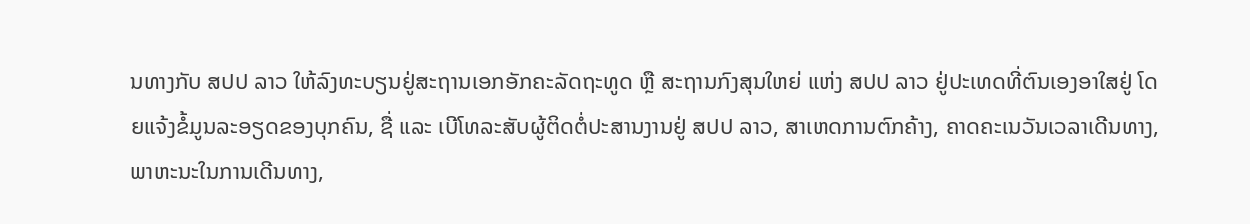ນທາງກັບ ສປປ ລາວ ໃຫ້ລົງທະບຽນຢູ່ສະຖານເອກອັກຄະລັດຖະທູດ ຫຼື ສະຖານກົງສຸນໃຫຍ່ ແຫ່ງ ສປປ ລາວ ຢູ່ປະເທດທີ່ຕົນເອງອາໃສຢູ່ ໂດຍແຈ້ງຂໍ້ມູນລະອຽດຂອງບຸກຄົນ, ຊື່ ແລະ ເບີໂທລະສັບຜູ້ຕິດຕໍ່ປະສານງານຢູ່ ສປປ ລາວ, ສາເຫດການຕົກຄ້າງ, ຄາດຄະເນວັນເວລາເດີນທາງ, ພາຫະນະໃນການເດີນທາງ,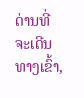ດ່ານທີ່ຈະເດີນທາງເຂົ້າ,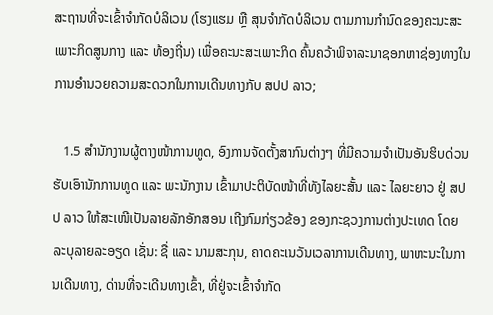ສະຖານທີ່ຈະເຂົ້າຈຳກັດບໍລິເວນ (ໂຮງແຮມ ຫຼື ສຸນຈຳກັດບໍລິເວນ ຕາມການກຳນົດຂອງຄະນະສະເພາະກິດສູນກາງ ແລະ ທ້ອງຖີ່ນ) ເພື່ອຄະນະສະເພາະກິດ ຄົ້ນຄວ້າພິຈາລະນາຊອກຫາຊ່ອງທາງໃນການອຳນວຍຄວາມສະດວກໃນການເດີນທາງກັບ ສປປ ລາວ;

   1.5 ສໍານັກງານຜູ້ຕາງໜ້າການທູດ, ອົງການຈັດຕັ້ງສາກົນຕ່າງໆ ທີ່ມີຄວາມຈໍາເປັນອັນຮິບດ່ວນຮັບເອົານັກການທູດ ແລະ ພະນັກງານ ເຂົ້າມາປະຕິບັດໜ້າທີ່ທັງໄລຍະສັ້ນ ແລະ ໄລຍະຍາວ ຢູ່ ສປປ ລາວ ໃຫ້ສະເໜີເປັນລາຍລັກອັກສອນ ເຖີງກົມກ່ຽວຂ້ອງ ຂອງກະຊວງການຕ່າງປະເທດ ໂດຍລະບຸລາຍລະອຽດ ເຊັ່ນ: ຊື່ ແລະ ນາມສະກຸນ, ຄາດຄະເນວັນເວລາການເດີນທາງ, ພາຫະນະໃນການເດີນທາງ, ດ່ານທີ່ຈະເດີນທາງເຂົ້າ, ທີ່ຢູ່ຈະເຂົ້າຈຳກັດ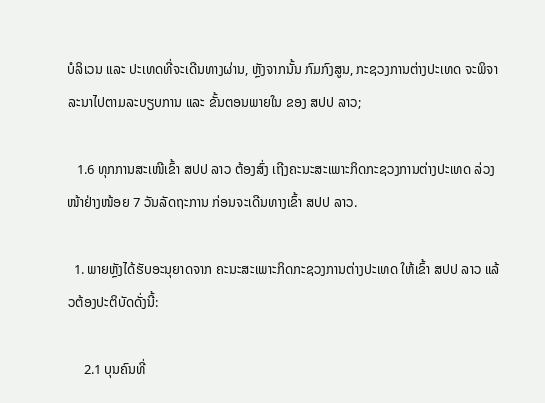ບໍລິເວນ ແລະ ປະເທດທີ່ຈະເດີນທາງຜ່ານ, ຫຼັງຈາກນັ້ນ ກົມກົງສູນ, ກະຊວງການຕ່າງປະເທດ ຈະພິຈາລະນາໄປຕາມລະບຽບການ ແລະ ຂັ້ນຕອນພາຍໃນ ຂອງ ສປປ ລາວ;

   1.6 ທຸກການສະເໜີເຂົ້າ ສປປ ລາວ ຕ້ອງສົ່ງ ເຖີງຄະນະສະເພາະກິດກະຊວງການຕ່າງປະເທດ ລ່ວງໜ້າຢ່າງໜ້ອຍ 7 ວັນລັດຖະການ ກ່ອນຈະເດີນທາງເຂົ້າ ສປປ ລາວ.

  1. ພາຍຫຼັງໄດ້ຮັບອະນຸຍາດຈາກ ຄະນະສະເພາະກິດກະຊວງການຕ່າງປະເທດ ໃຫ້ເຂົ້າ ສປປ ລາວ ແລ້ວຕ້ອງປະຕິບັດດັ່ງນີ້:

     2.1 ບຸນຄົນທີ່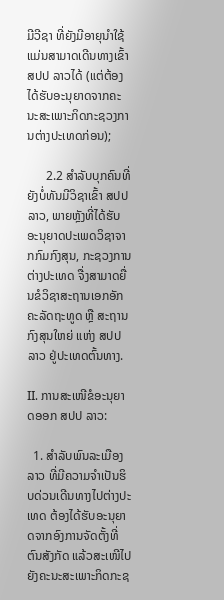ມີວີຊາ ທີ່ຍັງມີອາຍຸນໍາໃຊ້ ແມ່ນສາມາດເດີນທາງເຂົ້າ ສປປ ລາວໄດ້ (ແຕ່ຕ້ອງໄດ້ຮັບອະນຸຍາດຈາກຄະນະສະເພາະກິດກະຊວງການຕ່າງປະເທດກ່ອນ);

      2.2 ສຳລັບບຸກຄົນທີ່ຍັງບໍ່ທັນມີວິຊາເຂົ້າ ສປປ ລາວ, ພາຍຫຼັງທີ່ໄດ້ຮັບອະນຸຍາດປະເພດວິຊາຈາກກົມກົງສຸນ, ກະຊວງການຕ່າງປະເທດ ຈື່ງສາມາດຍື່ນຂໍວິຊາສະຖານເອກອັກຄະລັດຖະທູດ ຫຼື ສະຖານກົງສຸນໃຫຍ່ ແຫ່ງ ສປປ ລາວ ຢູ່ປະເທດຕົ້ນທາງ.

II. ການສະເໜີຂໍອະນຸຍາດອອກ ສປປ ລາວ:

  1. ສຳລັບພົນລະເມືອງລາວ ທີ່ມີຄວາມຈຳເປັນຮິບດ່ວນເດີນທາງໄປຕ່າງປະເທດ ຕ້ອງໄດ້ຮັບອະນຸຍາດຈາກອົງການຈັດຕັ້ງທີ່ຕົນສັງກັດ ແລ້ວສະເໜີໄປຍັງຄະນະສະເພາະກິດກະຊ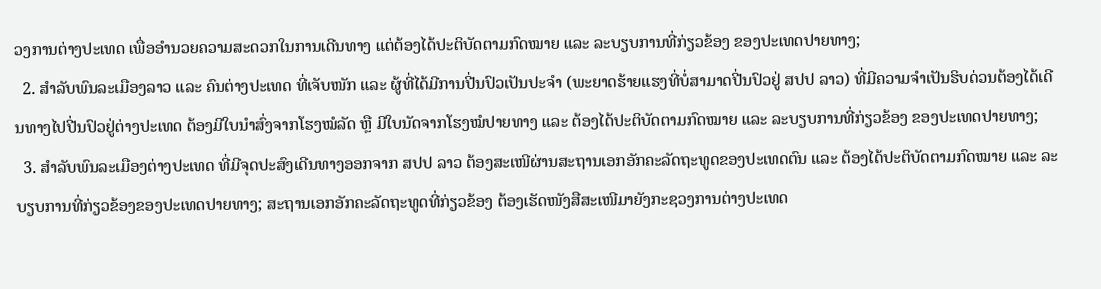ວງການຕ່າງປະເທດ ເພື່ອອຳນວຍຄວາມສະດວກໃນການເດີນທາງ ແຕ່ຕ້ອງໄດ້ປະຕິບັດຕາມກົດໝາຍ ແລະ ລະບຽບການທີ່ກ່ຽວຂ້ອງ ຂອງປະເທດປາຍທາງ;
  2. ສຳລັບພົນລະເມືອງລາວ ແລະ ຄົນຕ່າງປະເທດ ທີ່ເຈັບໜັກ ແລະ ຜູ້ທີ່ໄດ້ມີການປີ່ນປົວເປັນປະຈຳ (ພະຍາດຮ້າຍແຮງທີ່ບໍ່ສາມາດປີ່ນປົວຢູ່ ສປປ ລາວ) ທີ່ມີຄວາມຈຳເປັນຮິບດ່ວນຕ້ອງໄດ້ເດີນທາງໄປປີ່ນປົວຢູ່ຕ່າງປະເທດ ຕ້ອງມີໃບນຳສົ່ງຈາກໂຮງໝໍລັດ ຫຼື ມີໃບນັດຈາກໂຮງໝໍປາຍທາງ ແລະ ຕ້ອງໄດ້ປະຕິບັດຕາມກົດໝາຍ ແລະ ລະບຽບການທີ່ກ່ຽວຂ້ອງ ຂອງປະເທດປາຍທາງ;
  3. ສຳລັບພົນລະເມືອງຕ່າງປະເທດ ທີ່ມີຈຸດປະສົງເດີນທາງອອກຈາກ ສປປ ລາວ ຕ້ອງສະເໜີຜ່ານສະຖານເອກອັກຄະລັດຖະທູດຂອງປະເທດຕົນ ແລະ ຕ້ອງໄດ້ປະຕິບັດຕາມກົດໝາຍ ແລະ ລະບຽບການທີ່ກ່ຽວຂ້ອງຂອງປະເທດປາຍທາງ; ສະຖານເອກອັກຄະລັດຖະທູດທີ່ກ່ຽວຂ້ອງ ຕ້ອງເຮັດໜັງສືສະເໜີມາຍັງກະຊວງການຕ່າງປະເທດ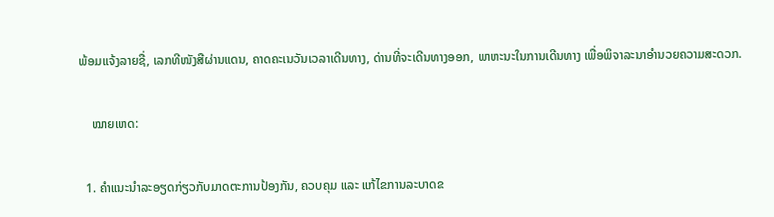ພ້ອມແຈ້ງລາຍຊື່, ເລກທີໜັງສືຜ່ານແດນ, ຄາດຄະເນວັນເວລາເດີນທາງ, ດ່ານທີ່ຈະເດີນທາງອອກ, ພາຫະນະໃນການເດີນທາງ ເພື່ອພິຈາລະນາອຳນວຍຄວາມສະດວກ.

    ໝາຍເຫດ:

  1. ຄຳແນະນຳລະອຽດກ່ຽວກັບມາດຕະການປ້ອງກັນ, ຄວບຄຸມ ແລະ ແກ້ໄຂການລະບາດຂ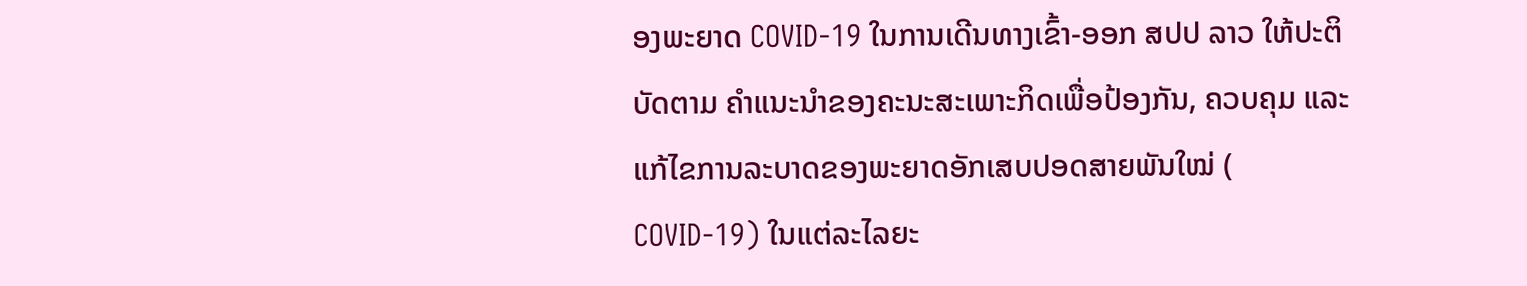ອງພະຍາດ COVID-19 ໃນການເດີນທາງເຂົ້າ-ອອກ ສປປ ລາວ ໃຫ້ປະຕິບັດຕາມ ຄຳແນະນຳຂອງຄະນະສະເພາະກິດເພື່ອປ້ອງກັນ, ຄວບຄຸມ ແລະ ແກ້ໄຂການລະບາດຂອງພະຍາດອັກເສບປອດສາຍພັນໃໝ່ ( COVID-19) ໃນແຕ່ລະໄລຍະ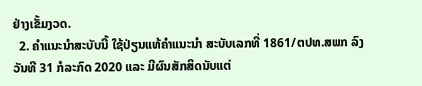ຢ່າງເຂັ້ມງວດ.
  2. ຄຳແນະນຳສະບັບນີ້ ໃຊ້ປ່ຽນແທ້ຄຳແນະນຳ ສະບັບເລກທີ່ 1861/ຕປທ.ສພກ ລົງວັນທີ 31 ກໍລະກົດ 2020 ແລະ ມີຜົນສັກສິດນັບແຕ່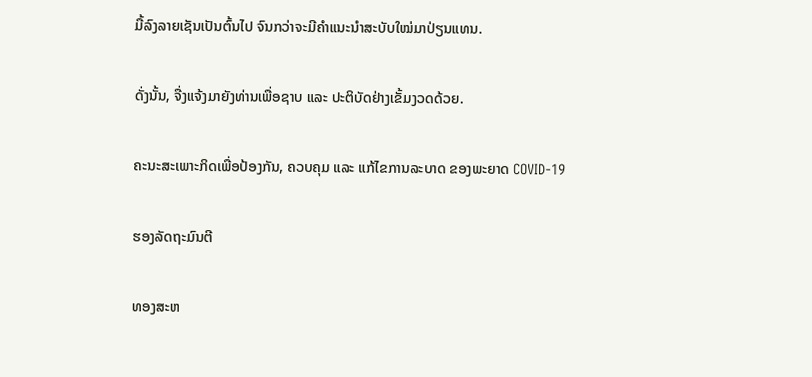ມື້ລົງລາຍເຊັນເປັນຕົ້ນໄປ ຈົນກວ່າຈະມີຄໍາແນະນໍາສະບັບໃໝ່ມາປ່ຽນແທນ.

ດັ່ງນັ້ນ, ຈື່ງແຈ້ງມາຍັງທ່ານເພື່ອຊາບ ແລະ ປະຕິບັດຢ່າງເຂັ້ມງວດດ້ວຍ.

ຄະນະສະເພາະກິດເພື່ອປ້ອງກັນ, ຄວບຄຸມ ແລະ ແກ້ໄຂການລະບາດ ຂອງພະຍາດ COVID-19

ຮອງລັດຖະມົນຕີ

ທອງສະຫ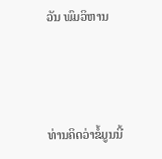ວັນ ພົມວິຫານ



ທ່ານຄິດວ່າຂໍ້ມູນນີ້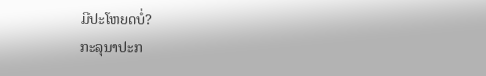ມີປະໂຫຍດບໍ່?
ກະລຸນາປະກ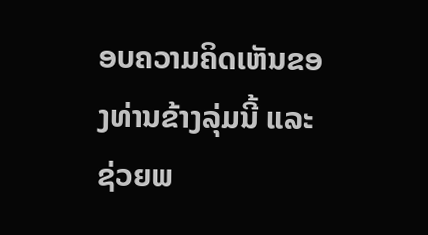ອບຄວາມຄິດເຫັນຂອງທ່ານຂ້າງລຸ່ມນີ້ ແລະຊ່ວຍພ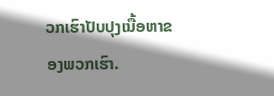ວກເຮົາປັບປຸງເນື້ອຫາຂອງພວກເຮົາ.